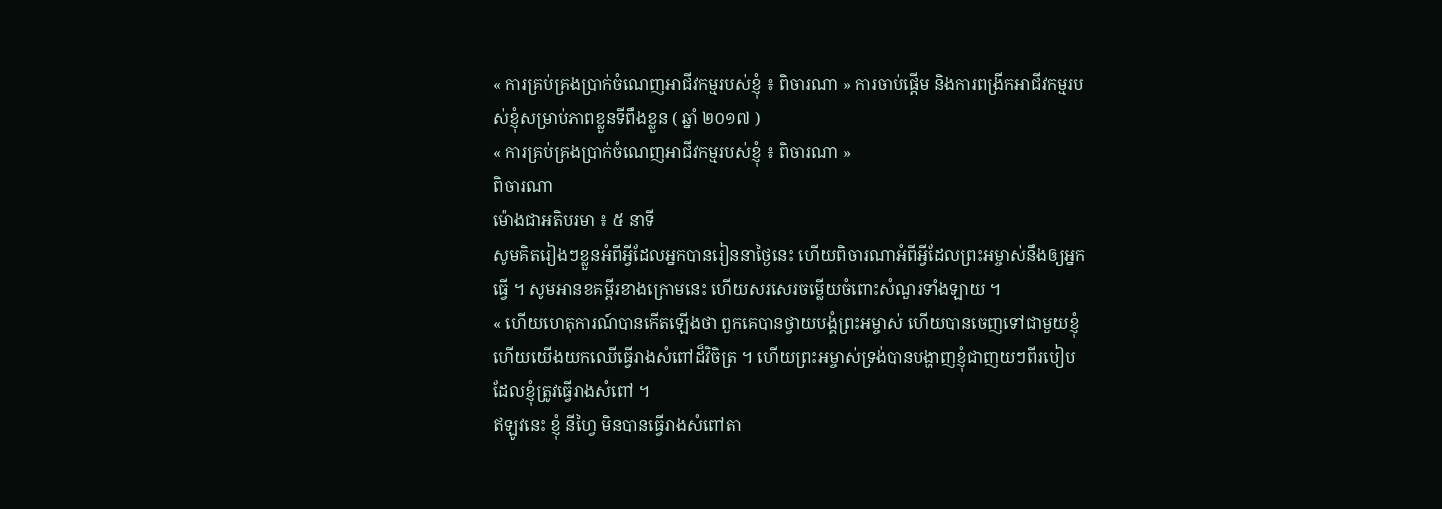« ការគ្រប់គ្រងប្រាក់ចំណេញអាជីវកម្មរបស់ខ្ញុំ ៖ ពិចារណា » ការចាប់ផ្ដើម និងការពង្រីកអាជីវកម្មរបស់ខ្ញុំសម្រាប់ភាពខ្លួនទីពឹងខ្លួន ( ឆ្នាំ ២០១៧ )
« ការគ្រប់គ្រងប្រាក់ចំណេញអាជីវកម្មរបស់ខ្ញុំ ៖ ពិចារណា »
ពិចារណា
ម៉ោងជាអតិបរមា ៖ ៥ នាទី
សូមគិតរៀងៗខ្លួនអំពីអ្វីដែលអ្នកបានរៀននាថ្ងៃនេះ ហើយពិចារណាអំពីអ្វីដែលព្រះអម្ចាស់នឹងឲ្យអ្នកធ្វើ ។ សូមអានខគម្ពីរខាងក្រោមនេះ ហើយសរសេរចម្លើយចំពោះសំណួរទាំងឡាយ ។
« ហើយហេតុការណ៍បានកើតឡើងថា ពួកគេបានថ្វាយបង្គំព្រះអម្ចាស់ ហើយបានចេញទៅជាមួយខ្ញុំ ហើយយើងយកឈើធ្វើរាងសំពៅដ៏វិចិត្រ ។ ហើយព្រះអម្ចាស់ទ្រង់បានបង្ហាញខ្ញុំជាញយៗពីរបៀបដែលខ្ញុំត្រូវធ្វើរាងសំពៅ ។
ឥឡូវនេះ ខ្ញុំ នីហ្វៃ មិនបានធ្វើរាងសំពៅតា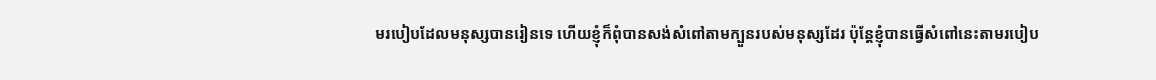មរបៀបដែលមនុស្សបានរៀនទេ ហើយខ្ញុំក៏ពុំបានសង់សំពៅតាមក្បួនរបស់មនុស្សដែរ ប៉ុន្តែខ្ញុំបានធ្វើសំពៅនេះតាមរបៀប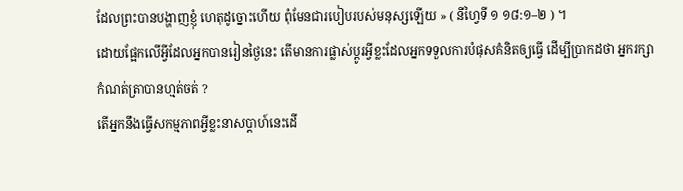ដែលព្រះបានបង្ហាញខ្ញុំ ហេតុដូច្នោះហើយ ពុំមែនជារបៀបរបស់មនុស្សឡើយ » ( នីហ្វៃទី ១ ១៨:១–២ ) ។
ដោយផ្អែកលើអ្វីដែលអ្នកបានរៀនថ្ងៃនេះ តើមានការផ្លាស់ប្តូរអ្វីខ្លះដែលអ្នកទទួលការបំផុសគំនិតឲ្យធ្វើ ដើម្បីប្រាកដថា អ្នករក្សាកំណត់ត្រាបានហ្មត់ចត់ ?
តើអ្នកនឹងធ្វើសកម្មភាពអ្វីខ្លះនាសប្តាហ៍នេះដើ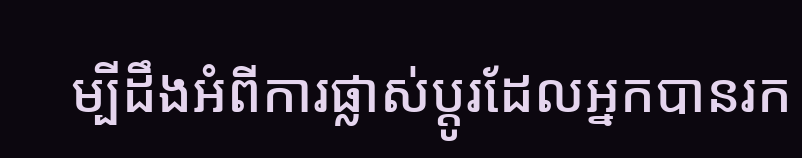ម្បីដឹងអំពីការផ្លាស់ប្តូរដែលអ្នកបានរក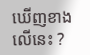ឃើញខាងលើនេះ ?